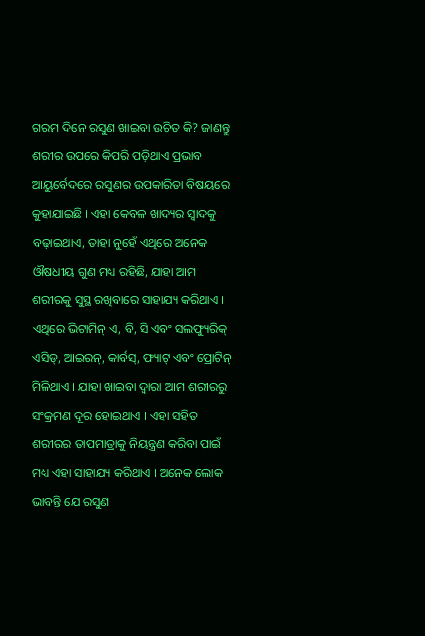ଗରମ ଦିନେ ରସୁଣ ଖାଇବା ଉଚିତ କି? ଜାଣନ୍ତୁ ଶରୀର ଉପରେ କିପରି ପଡ଼ିଥାଏ ପ୍ରଭାବ
ଆୟୁର୍ବେଦରେ ରସୁଣର ଉପକାରିତା ବିଷୟରେ କୁହାଯାଇଛି । ଏହା କେବଳ ଖାଦ୍ୟର ସ୍ୱାଦକୁ ବଢ଼ାଇଥାଏ, ତାହା ନୁହେଁ ଏଥିରେ ଅନେକ ଔଷଧୀୟ ଗୁଣ ମଧ୍ୟ ରହିଛି, ଯାହା ଆମ ଶରୀରକୁ ସୁସ୍ଥ ରଖିବାରେ ସାହାଯ୍ୟ କରିଥାଏ । ଏଥିରେ ଭିଟାମିନ୍ ଏ, ବି, ସି ଏବଂ ସଲଫ୍ୟୁରିକ୍ ଏସିଡ୍, ଆଇରନ୍, କାର୍ବସ୍, ଫ୍ୟାଟ୍ ଏବଂ ପ୍ରୋଟିନ୍ ମିଳିଥାଏ । ଯାହା ଖାଇବା ଦ୍ୱାରା ଆମ ଶରୀରରୁ ସଂକ୍ରମଣ ଦୂର ହୋଇଥାଏ । ଏହା ସହିତ ଶରୀରର ତାପମାତ୍ରାକୁ ନିୟନ୍ତ୍ରଣ କରିବା ପାଇଁ ମଧ୍ୟ ଏହା ସାହାଯ୍ୟ କରିଥାଏ । ଅନେକ ଲୋକ ଭାବନ୍ତି ଯେ ରସୁଣ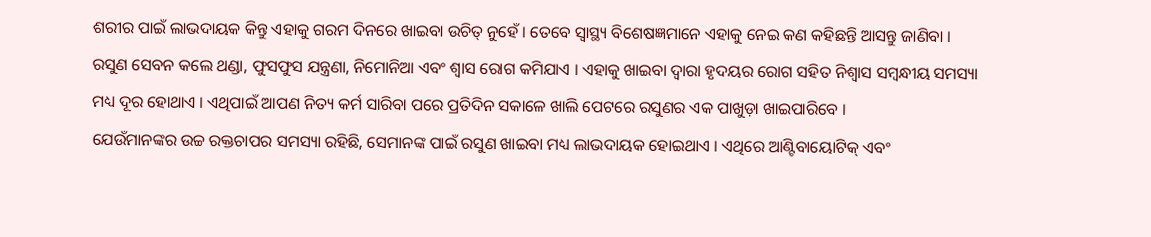ଶରୀର ପାଇଁ ଲାଭଦାୟକ କିନ୍ତୁ ଏହାକୁ ଗରମ ଦିନରେ ଖାଇବା ଉଚିତ୍ ନୁହେଁ । ତେବେ ସ୍ୱାସ୍ଥ୍ୟ ବିଶେଷଜ୍ଞମାନେ ଏହାକୁ ନେଇ କଣ କହିଛନ୍ତି ଆସନ୍ତୁ ଜାଣିବା ।
ରସୁଣ ସେବନ କଲେ ଥଣ୍ଡା, ଫୁସଫୁସ ଯନ୍ତ୍ରଣା, ନିମୋନିଆ ଏବଂ ଶ୍ୱାସ ରୋଗ କମିଯାଏ । ଏହାକୁ ଖାଇବା ଦ୍ୱାରା ହୃଦୟର ରୋଗ ସହିତ ନିଶ୍ୱାସ ସମ୍ବନ୍ଧୀୟ ସମସ୍ୟା ମଧ୍ୟ ଦୂର ହୋଥାଏ । ଏଥିପାଇଁ ଆପଣ ନିତ୍ୟ କର୍ମ ସାରିବା ପରେ ପ୍ରତିଦିନ ସକାଳେ ଖାଲି ପେଟରେ ରସୁଣର ଏକ ପାଖୁଡ଼ା ଖାଇପାରିବେ ।
ଯେଉଁମାନଙ୍କର ଉଚ୍ଚ ରକ୍ତଚାପର ସମସ୍ୟା ରହିଛି, ସେମାନଙ୍କ ପାଇଁ ରସୁଣ ଖାଇବା ମଧ୍ୟ ଲାଭଦାୟକ ହୋଇଥାଏ । ଏଥିରେ ଆଣ୍ଟିବାୟୋଟିକ୍ ଏବଂ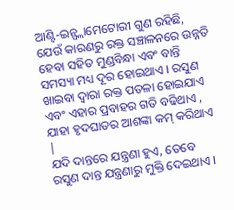ଆଣ୍ଟି-ଇନ୍ଫ୍ଲାମେଟୋରୀ ଗୁଣ ରହିଛି, ଯେଉଁ କାରଣରୁ ରକ୍ତ ସଞ୍ଚାଳନରେ ଉନ୍ନତି ହେବା ସହିତ ମୁଣ୍ଡବିନ୍ଧା ଏବଂ ବାନ୍ତି ସମସ୍ୟା ମଧ୍ୟ ଦୂର ହୋଇଥାଏ । ରସୁଣ ଖାଇବା ଦ୍ୱାରା ରକ୍ତ ପତଳା ହୋଇଯାଏ ଏବଂ ଏହାର ପ୍ରବାହର ଗତି ବଢିଥାଏ , ଯାହା ହୃଦଘାତର ଆଶଙ୍କା କମ୍ କରିଥାଏ |
ଯଦି ଦାନ୍ତରେ ଯନ୍ତ୍ରଣା ହୁଏ, ତେବେ ରସୁଣ ଦାନ୍ତ ଯନ୍ତ୍ରଣାରୁ ମୁକ୍ତି ଦେଇଥାଏ ।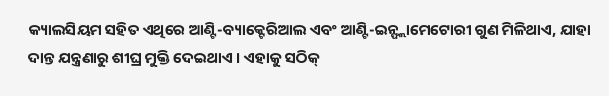କ୍ୟାଲସିୟମ ସହିତ ଏଥିରେ ଆଣ୍ଟି-ବ୍ୟାକ୍ଟେରିଆଲ ଏବଂ ଆଣ୍ଟି-ଇନ୍ଫ୍ଲାମେଟୋରୀ ଗୁଣ ମିଳିଥାଏ, ଯାହା ଦାନ୍ତ ଯନ୍ତ୍ରଣାରୁ ଶୀଘ୍ର ମୁକ୍ତି ଦେଇଥାଏ । ଏହାକୁ ସଠିକ୍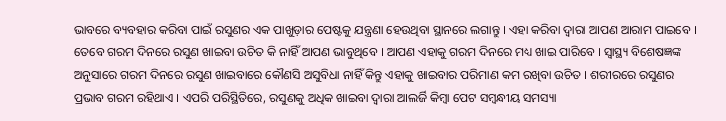ଭାବରେ ବ୍ୟବହାର କରିବା ପାଇଁ ରସୁଣର ଏକ ପାଖୁଡ଼ାର ପେଷ୍ଟକୁ ଯନ୍ତ୍ରଣା ହେଉଥିବା ସ୍ଥାନରେ ଲଗାନ୍ତୁ । ଏହା କରିବା ଦ୍ୱାରା ଆପଣ ଆରାମ ପାଇବେ ।
ତେବେ ଗରମ ଦିନରେ ରସୁଣ ଖାଇବା ଉଚିତ କି ନାହିଁ ଆପଣ ଭାବୁଥିବେ । ଆପଣ ଏହାକୁ ଗରମ ଦିନରେ ମଧ୍ୟ ଖାଇ ପାରିବେ । ସ୍ୱାସ୍ଥ୍ୟ ବିଶେଷଜ୍ଞଙ୍କ ଅନୁସାରେ ଗରମ ଦିନରେ ରସୁଣ ଖାଇବାରେ କୌଣସି ଅସୁବିଧା ନାହିଁ କିନ୍ତୁ ଏହାକୁ ଖାଇବାର ପରିମାଣ କମ ରଖିବା ଉଚିତ । ଶରୀରରେ ରସୁଣର ପ୍ରଭାବ ଗରମ ରହିଥାଏ । ଏପରି ପରିସ୍ଥିତିରେ, ରସୁଣକୁ ଅଧିକ ଖାଇବା ଦ୍ୱାରା ଆଲର୍ଜି କିମ୍ବା ପେଟ ସମ୍ବନ୍ଧୀୟ ସମସ୍ୟା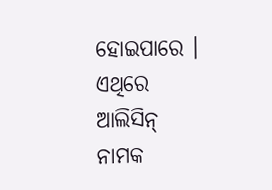ହୋଇପାରେ । ଏଥିରେ ଆଲିସିନ୍ ନାମକ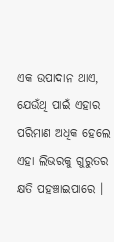ଏକ ଉପାଦାନ ଥାଏ, ଯେଉଁଥି ପାଇଁ ଏହାର ପରିମାଣ ଅଧିକ ହେଲେ ଏହା ଲିଭରକୁ ଗୁରୁତର କ୍ଷତି ପହଞ୍ଚାଇପାରେ ।